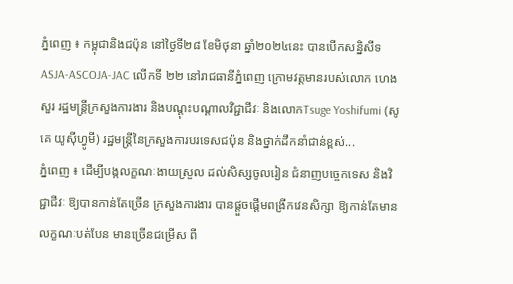ភ្នំពេញ ៖ កម្ពុជានិងជប៉ុន នៅថ្ងៃទី២៨ ខែមិថុនា ឆ្នាំ២០២៤នេះ បានបើកសន្និសីទ ASJA-ASCOJA-JAC លើកទី ២២ នៅរាជធានីភ្នំពេញ ក្រោមវត្តមានរបស់លោក ហេង សួរ រដ្ឋមន្ត្រីក្រសួងការងារ និងបណ្តុះបណ្តាលវិជ្ជាជីវៈ និងលោកTsuge Yoshifumi (សូគេ យូស៊ីហ្វូមី) រដ្ឋមន្រ្តីនៃក្រសួងការបរទេសជប៉ុន និងថ្នាក់ដឹកនាំជាន់ខ្ពស់...
ភ្នំពេញ ៖ ដើម្បីបង្កលក្ខណៈងាយស្រួល ដល់សិស្សចូលរៀន ជំនាញបច្ចេកទេស និងវិជ្ជាជីវៈ ឱ្យបានកាន់តែច្រើន ក្រសួងការងារ បានផ្តួចផ្តើមពង្រីកវេនសិក្សា ឱ្យកាន់តែមានលក្ខណៈបត់បែន មានច្រើនជម្រើស ពី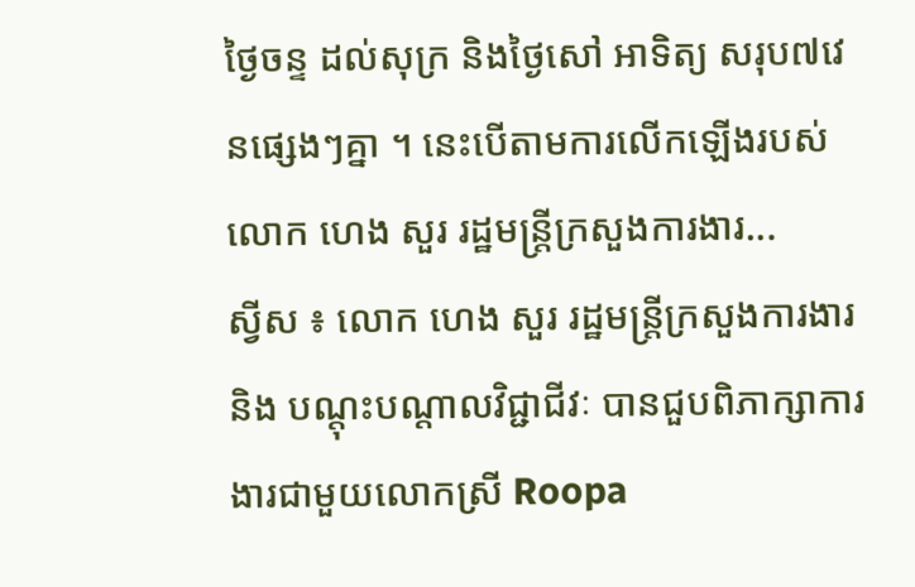ថ្ងៃចន្ទ ដល់សុក្រ និងថ្ងៃសៅ អាទិត្យ សរុប៧វេនផ្សេងៗគ្នា ។ នេះបើតាមការលើកឡើងរបស់ លោក ហេង សួរ រដ្ឋមន្ត្រីក្រសួងការងារ...
ស្វីស ៖ លោក ហេង សួរ រដ្ឋមន្ត្រីក្រសួងការងារ និង បណ្តុះបណ្តាលវិជ្ជាជីវៈ បានជួបពិភាក្សាការងារជាមួយលោកស្រី Roopa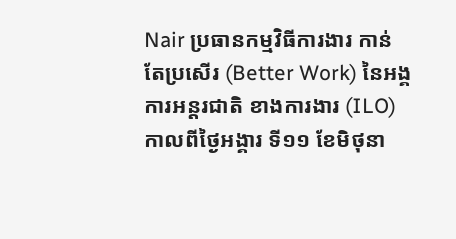Nair ប្រធានកម្មវិធីការងារ កាន់តែប្រសើរ (Better Work) នៃអង្គការអន្តរជាតិ ខាងការងារ (ILO)កាលពីថ្ងៃអង្គារ ទី១១ ខែមិថុនា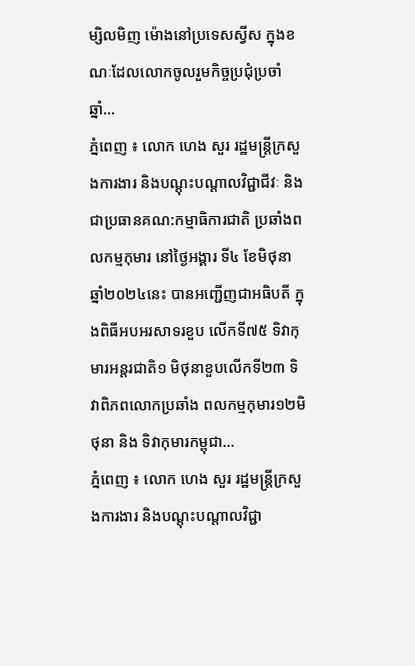ម្សិលមិញ ម៉ោងនៅប្រទេសស្វីស ក្នុងខណៈដែលលោកចូលរួមកិច្ចប្រជុំប្រចាំឆ្នាំ...
ភ្នំពេញ ៖ លោក ហេង សួរ រដ្ឋមន្ត្រីក្រសួងការងារ និងបណ្ដុះបណ្ដាលវិជ្ជាជីវៈ និងជាប្រធានគណ:កម្មាធិការជាតិ ប្រឆាំងពលកម្មកុមារ នៅថ្ងៃអង្គារ ទី៤ ខែមិថុនា ឆ្នាំ២០២៤នេះ បានអញ្ជើញជាអធិបតី ក្នុងពិធីអបអរសាទរខួប លើកទី៧៥ ទិវាកុមារអន្តរជាតិ១ មិថុនាខួបលើកទី២៣ ទិវាពិភពលោកប្រឆាំង ពលកម្មកុមារ១២មិថុនា និង ទិវាកុមារកម្ពុជា...
ភ្នំពេញ ៖ លោក ហេង សួរ រដ្ឋមន្រ្តីក្រសួងការងារ និងបណ្តុះបណ្តាលវិជ្ជា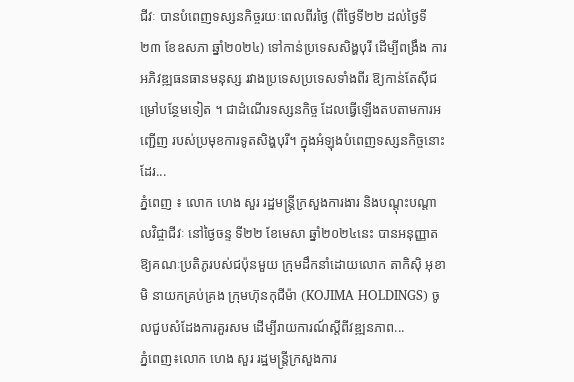ជីវៈ បានបំពេញទស្សនកិច្ចរយៈពេលពីរថ្ងៃ (ពីថ្ងៃទី២២ ដល់ថ្ងៃទី២៣ ខែឧសភា ឆ្នាំ២០២៤) ទៅកាន់ប្រទេសសិង្ហបុរី ដើម្បីពង្រឹង ការអភិវឌ្ឍធនធានមនុស្ស រវាងប្រទេសប្រទេសទាំងពីរ ឱ្យកាន់តែស៊ីជម្រៅបន្ថែមទៀត ។ ជាដំណើរទស្សនកិច្ច ដែលធ្វើឡើងតបតាមការអញ្ជើញ របស់ប្រមុខការទូតសិង្ហបុរី។ ក្នុងអំឡុងបំពេញទស្សនកិច្ចនោះដែរ...
ភ្នំពេញ ៖ លោក ហេង សួរ រដ្ឋមន្ត្រីក្រសួងការងារ និងបណ្តុះបណ្តាលវិជ្ចាជីវៈ នៅថ្ងៃចន្ទ ទី២២ ខែមេសា ឆ្នាំ២០២៤នេះ បានអនុញ្ញាត ឱ្យគណៈប្រតិភូរបស់ជប៉ុនមួយ ក្រុមដឹកនាំដោយលោក តាកិស៊ិ អុខាមិ នាយកគ្រប់គ្រង ក្រុមហ៊ុនកុជីម៉ា (KOJIMA HOLDINGS) ចូលជួបសំដែងការគួរសម ដើម្បីរាយការណ៍ស្តីពីវឌ្ឍនភាព...
ភ្នំពេញ៖លោក ហេង សួរ រដ្ឋមន្ត្រីក្រសួងការ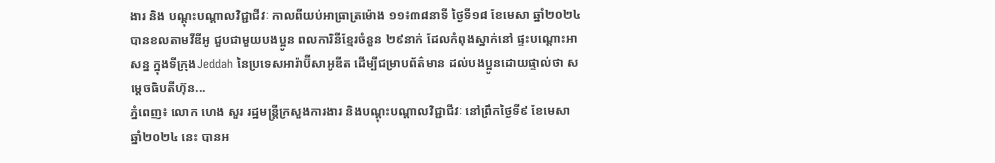ងារ និង បណ្តុះបណ្តាលវិជ្ជាជីវៈ កាលពីយប់អាធ្រាត្រម៉ោង ១១៖៣៨នាទី ថ្ងៃទី១៨ ខែមេសា ឆ្នាំ២០២៤ បានខលតាមវីឌីអូ ជួបជាមួយបងប្អូន ពលការិនីខ្មែរចំនួន ២៩នាក់ ដែលកំពុងស្នាក់នៅ ផ្ទះបណ្តោះអាសន្ន ក្នុងទីក្រុងJeddah នៃប្រទេសអារ៉ាប៊ីសាអូឌីត ដើម្បីជម្រាបព័ត៌មាន ដល់បងប្អូនដោយផ្ទាល់ថា សម្តេចធិបតីហ៊ុន...
ភ្នំពេញ៖ លោក ហេង សួរ រដ្ឋមន្ត្រីក្រសួងការងារ និងបណ្តុះបណ្តាលវិជ្ជាជីវៈ នៅព្រឹកថ្ងៃទី៩ ខែមេសា ឆ្នាំ២០២៤ នេះ បានអ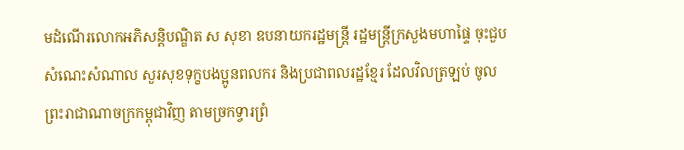មដំណើរលោកអភិសន្តិបណ្ឌិត ស សុខា ឧបនាយករដ្ឋមន្ត្រី រដ្ឋមន្ត្រីក្រសួងមហាផ្ទៃ ចុះជួបសំណេះសំណាល សួរសុខទុក្ខបងប្អូនពលករ និងប្រជាពលរដ្ឋខ្មែរ ដែលវិលត្រឡប់ ចូលព្រះរាជាណាចក្រកម្ពុជាវិញ តាមច្រកទ្វារព្រំ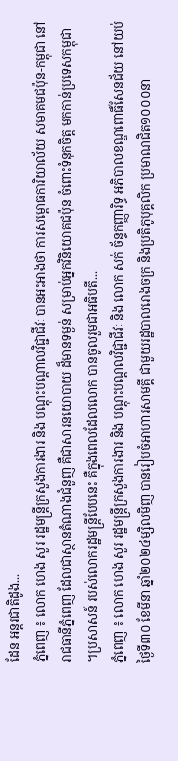ដែន អន្តរជាតិដូង...
ភ្នំពេញ ៖ លោក ហេង សួរ រដ្ឋមន្ត្រីក្រសួងការងារ និង បណ្តុះបណ្តាលវិជ្ជាជីវៈ បានអះអាងថា ការសម្ពោធការិយាល័យ សមាគមជប៉ុន-កម្ពុជា នៅរាជធានីភ្នំពេញ ដែលជាស្ថានតំណាងជំនួញ គឺជាសារនយោបាយ ដ៏មានទម្ងន់ សម្រាប់អ្នកវិនិយោគជប៉ុន ចំពោះទំនុកចិត្ត មកកាន់ប្រទេសកម្ពុជា ។ប្រសាសន៍ របស់លោករដ្ឋមន្ត្រីបែបនេះ គឺក្នុងពេលដែលលោក បានចូលរួមជាអធិបតី...
ភ្នំពេញ ៖ លោក ហេង សួរ រដ្ឋមន្ត្រីក្រសួងការងារ និង បណ្តុះបណ្តលវិជ្ជាជីវៈ និង លោក សក់ ច័ន្ទកញ្ញារិទ្ធ អភិបាលខណ្ឌពោធិ៍សែនជ័យ នៅយប់ថ្ងៃទី៣០ ខែមីនា ឆ្នាំ២០២៤ម្សិលមិញ បានរៀបចំអាហារសាមគ្គី ជាមួយរដ្ឋបាលរោងចក្រ និងប្រតិភូបុគ្គលិក ប្រមាណជិត១០០០នា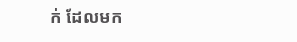ក់ ដែលមក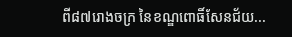ពី៨៧រោងចក្រ នៃខណ្ឌពោធិ៍សែនជ័យ...